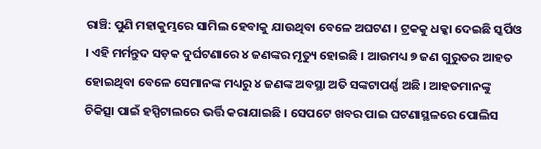ରାଞ୍ଚି: ପୁଣି ମହାକୁମ୍ଭରେ ସାମିଲ ହେବାକୁ ଯାଉଥିବା ବେଳେ ଅଘଟଣ । ଟ୍ରକକୁ ଧକ୍କା ଦେଇଛି ସ୍କର୍ପିଓ । ଏହି ମର୍ମନ୍ତୁଦ ସଡ଼କ ଦୁର୍ଘଟଣାରେ ୪ ଜଣଙ୍କର ମୃତ୍ୟୁ ହୋଇଛି । ଆଉମଧ୍ୟ ୭ ଜଣ ଗୁରୁତର ଆହତ ହୋଇଥିବା ବେଳେ ସେମାନଙ୍କ ମଧ୍ୟରୁ ୪ ଜଣଙ୍କ ଅବସ୍ଥା ଅତି ସଙ୍କଟାପର୍ଣ୍ଣ ଅଛି । ଆହତମାନଙ୍କୁ ଚିକିତ୍ସା ପାଇଁ ହସ୍ପିଟାଲରେ ଭର୍ତ୍ତି କରାଯାଇଛି । ସେପଟେ ଖବର ପାଇ ଘଟଣାସ୍ଥଳରେ ପୋଲିସ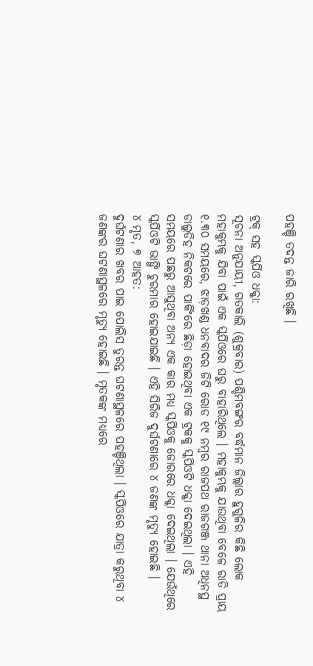ପହଞ୍ଚି ତଦନ୍ତ ଜାରି ରଖିଛି ।

ଟ୍ରକ୍ ସହ ସ୍କର୍ପିଓ ଧକ୍କା:
ସୂଚନା ଅନୁଯାୟୀ, ଗତକାଲି (ଶୁକ୍ରବାର) ପଶ୍ଚିମବଙ୍ଗର ବର୍ଦ୍ଧମାନ ଜିଲ୍ଲାର ହୁଗୁଳିର କିଛି ଲୋକ ମହାକୁମ୍ଭକୁ ଯିବା ପାଇଁ ଏକ ସ୍କର୍ପିଓରେ ଘରୁ ବାହାରିଥିଲେ । ମହାକୁମ୍ଭକୁ ଯାଉଥିବା ବେଳେ ରାତି ପ୍ରାୟ ୧.୩୦ ସମୟରେ, ଝାଡ଼ଖଣ୍ଡ ଧନବାଦର ଜିଟି ରୋଡ ୧୯ ନମ୍ବର ରାଜପଥ ରାଜଗଞ୍ଜ ଥାନା ଅଧିନସ୍ଥ ଡାଲୁଡିହ ନିକଟରେ ପାର୍କିଂରେ ଛିଡ଼ା ହୋଇଥିବା ଏକ ଟ୍ରକକୁ ସ୍କର୍ପିଓଟି ଧକ୍କା ଦେଇଥିଲା । ଏହି ସମୟରେ ପଛରୁ ଆସୁଥିବା ଅନ୍ୟ ଏକ କାର ମଧ୍ୟ ସ୍କର୍ପିଓକୁ ଜୋରରେ ଧକ୍କା ଦେଇଥିଲା । ଯେଉଁଥିରେ ସ୍କର୍ପିଓଟି ଭାଙ୍ଗି ଚୁରମାର ହୋଇଯାଇଛି । ଏହି ସିରିଜ ଦୁର୍ଘଟଣାରେ ୪ ଜଣଙ୍କ ମୃତ୍ୟୁ ହୋଇଛି ।
୪ ମୃତ, ୭ ଆହତ:
ଦୁର୍ଘଟଣାର ଖବର ପାଇ ପୋଲିସ ତୁରନ୍ତ ଘଟଣାସ୍ଥଳରେ ପହଞ୍ଚିଥିଲା । ସ୍କର୍ପିଓରେ ଯାତ୍ରା କରୁଥିବା ୪ ଜଣଙ୍କର ଘଟଣାସ୍ଥଳରେ ମୃତ୍ୟୁ ହୋଇଛି । ମୃତକଙ୍କ ମଧ୍ୟରେ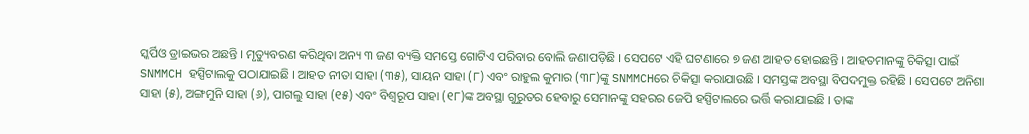ସ୍କର୍ପିଓ ଡ୍ରାଇଭର ଅଛନ୍ତି । ମୃତ୍ୟୁବରଣ କରିଥିବା ଅନ୍ୟ ୩ ଜଣ ବ୍ୟକ୍ତି ସମସ୍ତେ ଗୋଟିଏ ପରିବାର ବୋଲି ଜଣାପଡ଼ିଛି । ସେପଟେ ଏହି ଘଟଣାରେ ୭ ଜଣ ଆହତ ହୋଇଛନ୍ତି । ଆହତମାନଙ୍କୁ ଚିକିତ୍ସା ପାଇଁ SNMMCH ହସ୍ପିଟାଲକୁ ପଠାଯାଇଛି । ଆହତ ନୀତା ସାହା (୩୫), ସାୟନ ସାହା (୮) ଏବଂ ରାହୁଲ କୁମାର (୩୮)ଙ୍କୁ SNMMCHରେ ଚିକିତ୍ସା କରାଯାଉଛି । ସମସ୍ତଙ୍କ ଅବସ୍ଥା ବିପଦମୁକ୍ତ ରହିଛି । ସେପଟେ ଅନିଶା ସାହା (୫), ଅଙ୍ଗମୁନି ସାହା (୬), ପାଗଲୁ ସାହା (୧୫) ଏବଂ ବିଶ୍ୱରୂପ ସାହା (୧୮)ଙ୍କ ଅବସ୍ଥା ଗୁରୁତର ହେବାରୁ ସେମାନଙ୍କୁ ସହରର ଜେପି ହସ୍ପିଟାଲରେ ଭର୍ତ୍ତି କରାଯାଇଛି । ତାଙ୍କ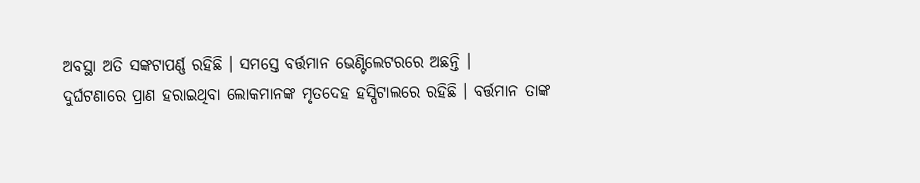ଅବସ୍ଥା ଅତି ସଙ୍କଟାପର୍ଣ୍ଣ ରହିଛି । ସମସ୍ତେ ବର୍ତ୍ତମାନ ଭେଣ୍ଟିଲେଟରରେ ଅଛନ୍ତି ।
ଦୁର୍ଘଟଣାରେ ପ୍ରାଣ ହରାଇଥିବା ଲୋକମାନଙ୍କ ମୃତଦେହ ହସ୍ପିଟାଲରେ ରହିଛି । ବର୍ତ୍ତମାନ ତାଙ୍କ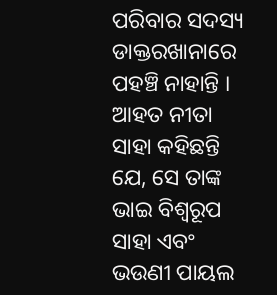ପରିବାର ସଦସ୍ୟ ଡାକ୍ତରଖାନାରେ ପହଞ୍ଚି ନାହାନ୍ତି । ଆହତ ନୀତା ସାହା କହିଛନ୍ତି ଯେ, ସେ ତାଙ୍କ ଭାଇ ବିଶ୍ୱରୂପ ସାହା ଏବଂ ଭଉଣୀ ପାୟଲ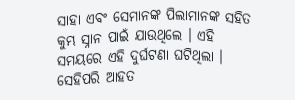ସାହା ଏବଂ ସେମାନଙ୍କ ପିଲାମାନଙ୍କ ସହିତ କୁମ୍ଭ ସ୍ନାନ ପାଇଁ ଯାଉଥିଲେ । ଏହି ସମୟରେ ଏହି ଦୁର୍ଘଟଣା ଘଟିଥିଲା । ସେହିପରି ଆହତ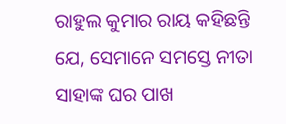ରାହୁଲ କୁମାର ରାୟ କହିଛନ୍ତି ଯେ, ସେମାନେ ସମସ୍ତେ ନୀତା ସାହାଙ୍କ ଘର ପାଖ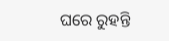ଘରେ ରୁହନ୍ତି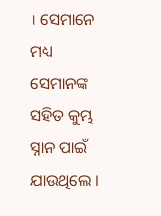। ସେମାନେ ମଧ୍ୟ ସେମାନଙ୍କ ସହିତ କୁମ୍ଭ ସ୍ନାନ ପାଇଁ ଯାଉଥିଲେ ।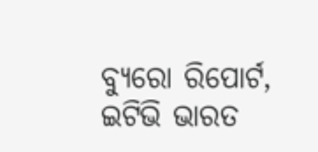ବ୍ୟୁରୋ ରିପୋର୍ଟ, ଇଟିଭି ଭାରତ